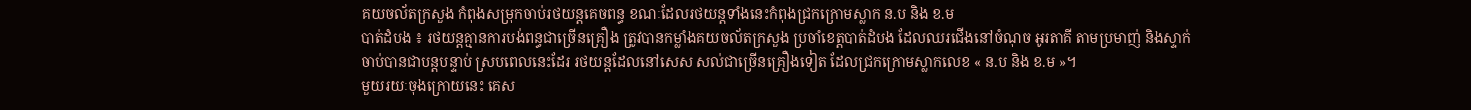គយចល័តក្រសួង កំពុងសម្រុកចាប់រថយន្តគេចពន្ធ ខណៈដែលរថយន្តទាំងនេះកំពុងជ្រកក្រោមស្លាក ន.ប និង ខ.ម
បាត់ដំបង ៖ រថយន្តគ្មានការបង់ពន្ធជាច្រើនគ្រឿង ត្រូវបានកម្លាំងគយចល័តក្រសួង ប្រចាំខេត្តបាត់ដំបង ដែលឈរជើងនៅចំណុច អូរតាគី តាមប្រមាញ់ និងស្ទាក់ចាប់បានជាបន្តបន្ទាប់ ស្របពេលនេះដែរ រថយន្តដែលនៅសេស សល់ជាច្រើនគ្រឿងទៀត ដែលជ្រកក្រោមស្លាកលេខ « ន.ប និង ខ.ម »។
មួយរយៈចុងក្រោយនេះ គេស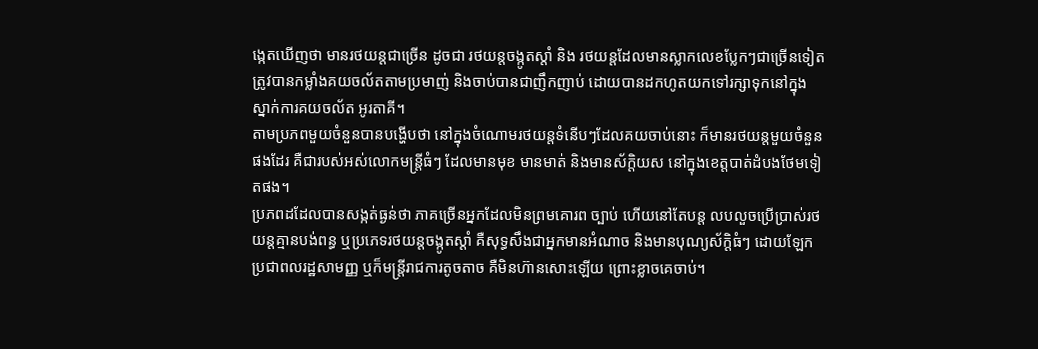ង្កេតឃើញថា មានរថយន្តជាច្រើន ដូចជា រថយន្តចង្កូតស្តាំ និង រថយន្តដែលមានស្លាកលេខប្លែកៗជាច្រើនទៀត ត្រូវបានកម្លាំងគយចល័តតាមប្រមាញ់ និងចាប់បានជាញឹកញាប់ ដោយបានដកហូតយកទៅរក្សាទុកនៅក្នុងស្នាក់ការគយចល័ត អូរតាគី។
តាមប្រភពមួយចំនួនបានបង្ហើបថា នៅក្នុងចំណោមរថយន្តទំនើបៗដែលគយចាប់នោះ ក៏មានរថយន្តមួយចំនួនផងដែរ គឺជារបស់អស់លោកមន្ត្រីធំៗ ដែលមានមុខ មានមាត់ និងមានស័ក្ដិយស នៅក្នុងខេត្តបាត់ដំបងថែមទៀតផង។
ប្រភពដដែលបានសង្កត់ធ្ងន់ថា ភាគច្រើនអ្នកដែលមិនព្រមគោរព ច្បាប់ ហើយនៅតែបន្ត លបលួចប្រើប្រាស់រថយន្តគ្មានបង់ពន្ធ ឬប្រភេទរថយន្តចង្កូតស្តាំ គឺសុទ្ធសឹងជាអ្នកមានអំណាច និងមានបុណ្យស័ក្ដិធំៗ ដោយឡែកប្រជាពលរដ្ឋសាមញ្ញ ឬក៏មន្ត្រីរាជការតូចតាច គឺមិនហ៊ានសោះឡើយ ព្រោះខ្លាចគេចាប់។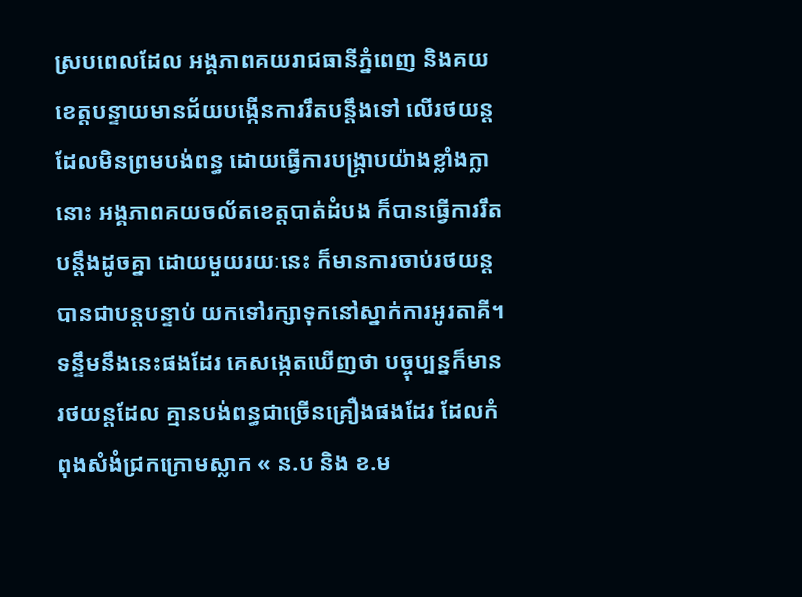ស្របពេលដែល អង្គភាពគយរាជធានីភ្នំពេញ និងគយខេត្តបន្ទាយមានជ័យបង្កើនការរឹតបន្តឹងទៅ លើរថយន្តដែលមិនព្រមបង់ពន្ធ ដោយធ្វើការបង្ក្រាបយ៉ាងខ្លាំងក្លានោះ អង្គភាពគយចល័តខេត្តបាត់ដំបង ក៏បានធ្វើការរឹតបន្តឹងដូចគ្នា ដោយមួយរយៈនេះ ក៏មានការចាប់រថយន្តបានជាបន្តបន្ទាប់ យកទៅរក្សាទុកនៅស្នាក់ការអូរតាគី។
ទន្ទឹមនឹងនេះផងដែរ គេសង្កេតឃើញថា បច្ចុប្បន្នក៏មានរថយន្តដែល គ្មានបង់ពន្ធជាច្រើនគ្រឿងផងដែរ ដែលកំពុងសំងំជ្រកក្រោមស្លាក « ន.ប និង ខ.ម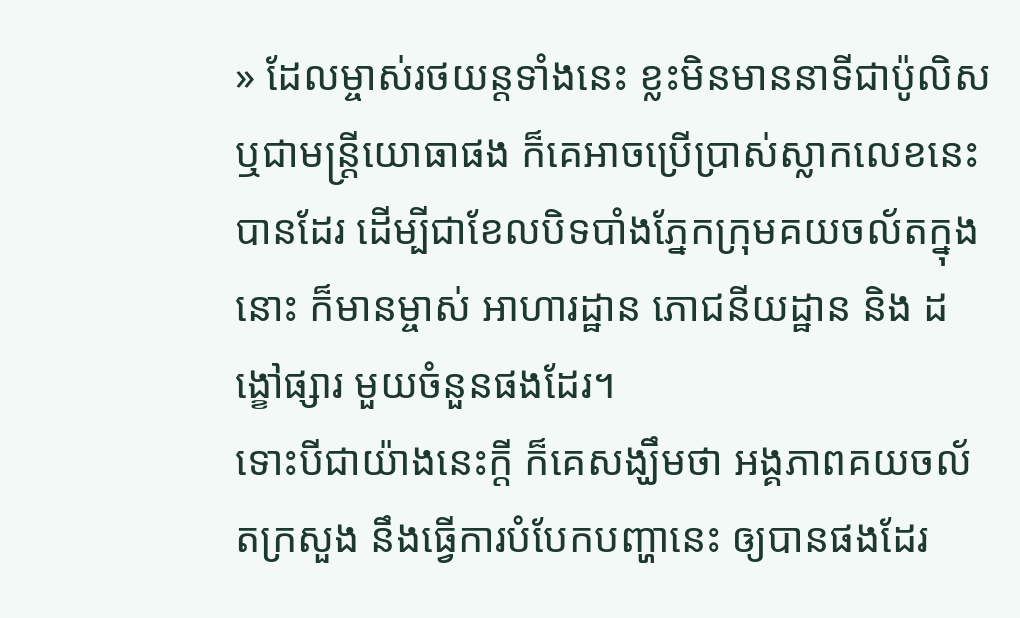» ដែលម្ចាស់រថយន្តទាំងនេះ ខ្លះមិនមាននាទីជាប៉ូលិស ឬជាមន្ត្រីយោធាផង ក៏គេអាចប្រើប្រាស់ស្លាកលេខនេះបានដែរ ដើម្បីជាខែលបិទបាំងភ្នែកក្រុមគយចល័តក្នុងនោះ ក៏មានម្ចាស់ អាហារដ្ឋាន ភោជនីយដ្ឋាន និង ដង្ខៅផ្សារ មួយចំនួនផងដែរ។
ទោះបីជាយ៉ាងនេះក្តី ក៏គេសង្ឃឹមថា អង្គភាពគយចល័តក្រសួង នឹងធ្វើការបំបែកបញ្ហានេះ ឲ្យបានផងដែរ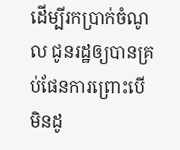ដើម្បីរកប្រាក់ចំណូល ជូនរដ្ឋឲ្យបានគ្រប់ផែនការព្រោះបើ មិនដូ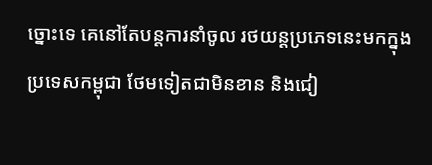ច្នោះទេ គេនៅតែបន្តការនាំចូល រថយន្តប្រភេទនេះមកក្នុង ប្រទេសកម្ពុជា ថែមទៀតជាមិនខាន និងជៀ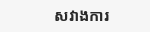សវាងការ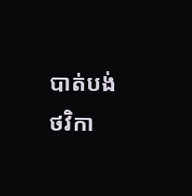បាត់បង់ថវិកា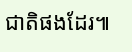ជាតិផងដែរ៕